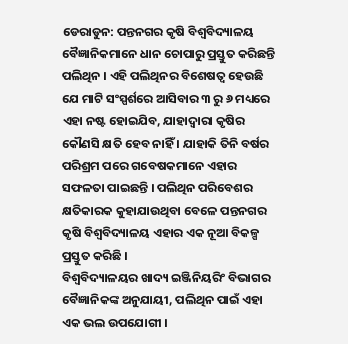ଡେରାଡୁନ: ପନ୍ତନଗର କୃଷି ବିଶ୍ବବିଦ୍ୟାଳୟ ବୈଜ୍ଞାନିକମାନେ ଧାନ ଚୋପାରୁ ପ୍ରସ୍ତୁତ କରିଛନ୍ତି ପଲିଥିନ । ଏହି ପଲିଥିନର ବିଶେଷତ୍ବ ହେଉଛି ଯେ ମାଟି ସଂସ୍ପର୍ଶରେ ଆସିବାର ୩ ରୁ ୬ ମଧ୍ୟରେ ଏହା ନଷ୍ଟ ହୋଇଯିବ, ଯାହାଦ୍ବାରା କୃଷିର କୌଣସି କ୍ଷତି ହେବ ନାହିଁ । ଯାହାକି ତିନି ବର୍ଷର ପରିଶ୍ରମ ପରେ ଗବେଷକମାନେ ଏହାର ସଫଳତା ପାଇଛନ୍ତି । ପଲିଥିନ ପରିବେଶର କ୍ଷତିକାରକ କୁହାଯାଉଥିବା ବେଳେ ପନ୍ତନଗର କୃଷି ବିଶ୍ବବିଦ୍ୟାଳୟ ଏହାର ଏକ ନୂଆ ବିକଳ୍ପ ପ୍ରସ୍ତୁତ କରିଛି ।
ବିଶ୍ବବିଦ୍ୟାଳୟର ଖାଦ୍ୟ ଇଞ୍ଜିନିୟରିଂ ବିଭାଗର ବୈଜ୍ଞାନିକଙ୍କ ଅନୁଯାୟୀ, ପଲିଥିନ ପାଇଁ ଏହା ଏକ ଭଲ ଉପଯୋଗୀ ।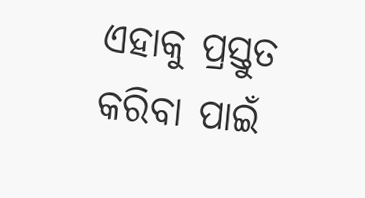ଏହାକୁ ପ୍ରସ୍ତୁତ କରିବା ପାଇଁ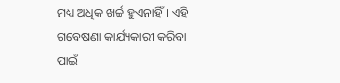ମଧ୍ୟ ଅଧିକ ଖର୍ଚ୍ଚ ହୁଏନାହିଁ । ଏହି ଗବେଷଣା କାର୍ଯ୍ୟକାରୀ କରିବା ପାଇଁ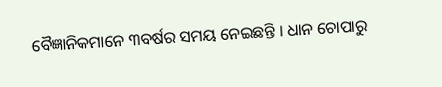ବୈଜ୍ଞାନିକମାନେ ୩ବର୍ଷର ସମୟ ନେଇଛନ୍ତି । ଧାନ ଚୋପାରୁ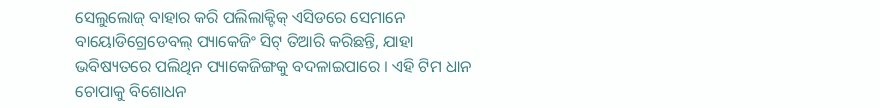ସେଲୁଲୋଜ୍ ବାହାର କରି ପଲିଲାକ୍ଟିକ୍ ଏସିଡରେ ସେମାନେ ବାୟୋଡିଗ୍ରେଡେବଲ୍ ପ୍ୟାକେଜିଂ ସିଟ୍ ତିଆରି କରିଛନ୍ତି, ଯାହା ଭବିଷ୍ୟତରେ ପଲିଥିନ ପ୍ୟାକେଜିଙ୍ଗକୁ ବଦଳାଇପାରେ । ଏହି ଟିମ ଧାନ ଚୋପାକୁ ବିଶୋଧନ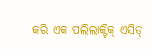କରି ଏକ ପଲିଲାକ୍ଟିକ୍ ଏସିଡ୍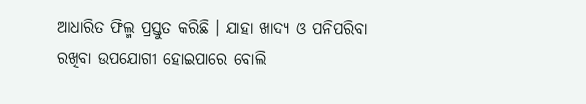ଆଧାରିତ ଫିଲ୍ମ ପ୍ରସ୍ତୁତ କରିଛି । ଯାହା ଖାଦ୍ୟ ଓ ପନିପରିବା ରଖିବା ଉପଯୋଗୀ ହୋଇପାରେ ବୋଲି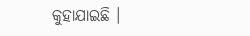କୁହାଯାଇଛି ।